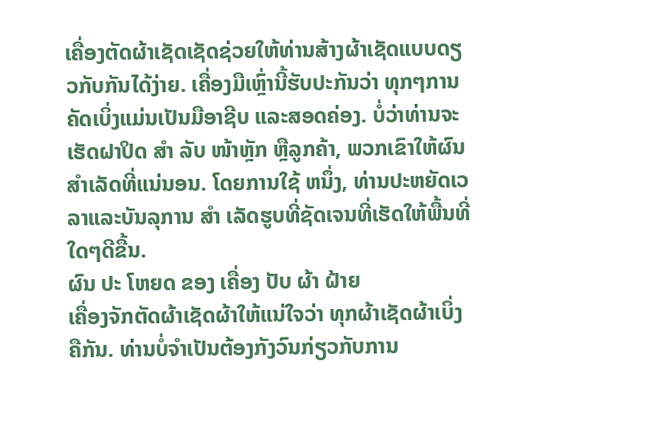ເຄື່ອງຕັດຜ້າເຊັດເຊັດຊ່ວຍໃຫ້ທ່ານສ້າງຜ້າເຊັດແບບດຽວກັບກັນໄດ້ງ່າຍ. ເຄື່ອງມືເຫຼົ່ານີ້ຮັບປະກັນວ່າ ທຸກໆການຄັດເບິ່ງແມ່ນເປັນມືອາຊີບ ແລະສອດຄ່ອງ. ບໍ່ວ່າທ່ານຈະເຮັດຝາປິດ ສໍາ ລັບ ໜ້າຫຼັກ ຫຼືລູກຄ້າ, ພວກເຂົາໃຫ້ຜົນສໍາເລັດທີ່ແນ່ນອນ. ໂດຍການໃຊ້ ຫນຶ່ງ, ທ່ານປະຫຍັດເວລາແລະບັນລຸການ ສໍາ ເລັດຮູບທີ່ຊັດເຈນທີ່ເຮັດໃຫ້ພື້ນທີ່ໃດໆດີຂື້ນ.
ຜົນ ປະ ໂຫຍດ ຂອງ ເຄື່ອງ ປັບ ຜ້າ ຝ້າຍ
ເຄື່ອງຈັກຕັດຜ້າເຊັດຜ້າໃຫ້ແນ່ໃຈວ່າ ທຸກຜ້າເຊັດຜ້າເບິ່ງຄືກັນ. ທ່ານບໍ່ຈໍາເປັນຕ້ອງກັງວົນກ່ຽວກັບການ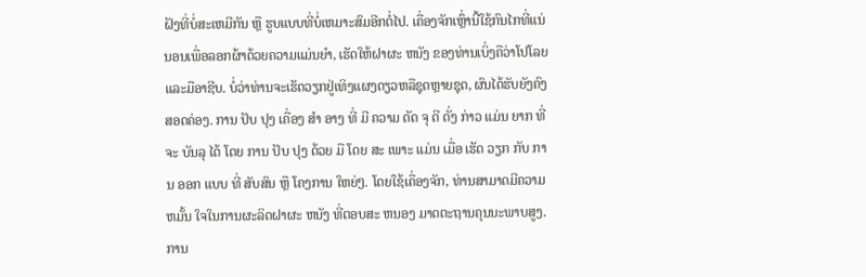ຝັງທີ່ບໍ່ສະເຫມີກັນ ຫຼື ຮູບແບບທີ່ບໍ່ເຫມາະສົມອີກຕໍ່ໄປ. ເຄື່ອງຈັກເຫຼົ່ານີ້ໃຊ້ກົນໄກທີ່ແນ່ນອນເພື່ອລອກຜ້າດ້ວຍຄວາມແມ່ນຍໍາ, ເຮັດໃຫ້ຝາຜະ ຫນັງ ຂອງທ່ານເບິ່ງຄືວ່າໂປໂລຍແລະມືອາຊີບ. ບໍ່ວ່າທ່ານຈະເຮັດວຽກຢູ່ເທິງແຜງດຽວຫລືຊຸດຫຼາຍຊຸດ, ຜົນໄດ້ຮັບຍັງຄົງສອດຄ່ອງ. ການ ປັບ ປຸງ ເຄື່ອງ ສໍາ ອາງ ທີ່ ມີ ຄວາມ ດັດ ຈຸ ດີ ດັ່ງ ກ່າວ ແມ່ນ ຍາກ ທີ່ ຈະ ບັນລຸ ໄດ້ ໂດຍ ການ ປັບ ປຸງ ດ້ວຍ ມື ໂດຍ ສະ ເພາະ ແມ່ນ ເມື່ອ ເຮັດ ວຽກ ກັບ ການ ອອກ ແບບ ທີ່ ສັບສົນ ຫຼື ໂຄງການ ໃຫຍ່ໆ. ໂດຍໃຊ້ເຄື່ອງຈັກ, ທ່ານສາມາດມີຄວາມ ຫມັ້ນ ໃຈໃນການຜະລິດຝາຜະ ຫນັງ ທີ່ຕອບສະ ຫນອງ ມາດຕະຖານຄຸນນະພາບສູງ.
ການ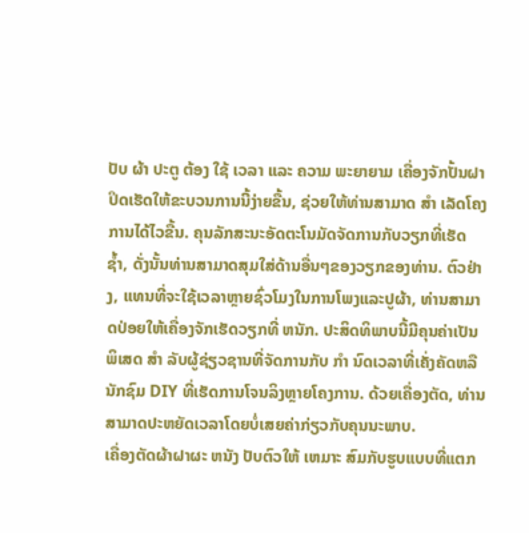ປັບ ຜ້າ ປະຕູ ຕ້ອງ ໃຊ້ ເວລາ ແລະ ຄວາມ ພະຍາຍາມ ເຄື່ອງຈັກປັ້ນຝາປິດເຮັດໃຫ້ຂະບວນການນີ້ງ່າຍຂື້ນ, ຊ່ວຍໃຫ້ທ່ານສາມາດ ສໍາ ເລັດໂຄງການໄດ້ໄວຂື້ນ. ຄຸນລັກສະນະອັດຕະໂນມັດຈັດການກັບວຽກທີ່ເຮັດຊ້ຳ, ດັ່ງນັ້ນທ່ານສາມາດສຸມໃສ່ດ້ານອື່ນໆຂອງວຽກຂອງທ່ານ. ຕົວຢ່າງ, ແທນທີ່ຈະໃຊ້ເວລາຫຼາຍຊົ່ວໂມງໃນການໂພງແລະປູຜ້າ, ທ່ານສາມາດປ່ອຍໃຫ້ເຄື່ອງຈັກເຮັດວຽກທີ່ ຫນັກ. ປະສິດທິພາບນີ້ມີຄຸນຄ່າເປັນພິເສດ ສໍາ ລັບຜູ້ຊ່ຽວຊານທີ່ຈັດການກັບ ກໍາ ນົດເວລາທີ່ເຄັ່ງຄັດຫລືນັກຊົມ DIY ທີ່ເຮັດການໂຈນລິງຫຼາຍໂຄງການ. ດ້ວຍເຄື່ອງຕັດ, ທ່ານສາມາດປະຫຍັດເວລາໂດຍບໍ່ເສຍຄ່າກ່ຽວກັບຄຸນນະພາບ.
ເຄື່ອງຕັດຜ້າຝາຜະ ຫນັງ ປັບຕົວໃຫ້ ເຫມາະ ສົມກັບຮູບແບບທີ່ແຕກ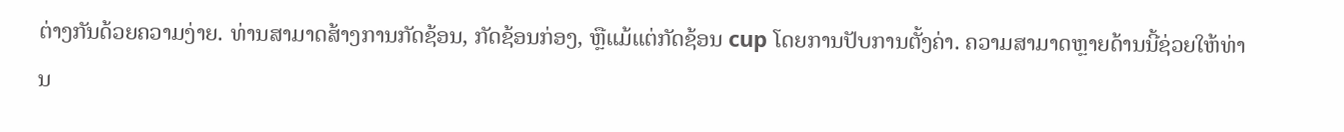ຕ່າງກັນດ້ວຍຄວາມງ່າຍ. ທ່ານສາມາດສ້າງການກັດຊ້ອນ, ກັດຊ້ອນກ່ອງ, ຫຼືແມ້ແຕ່ກັດຊ້ອນ cup ໂດຍການປັບການຕັ້ງຄ່າ. ຄວາມສາມາດຫຼາຍດ້ານນີ້ຊ່ວຍໃຫ້ທ່ານ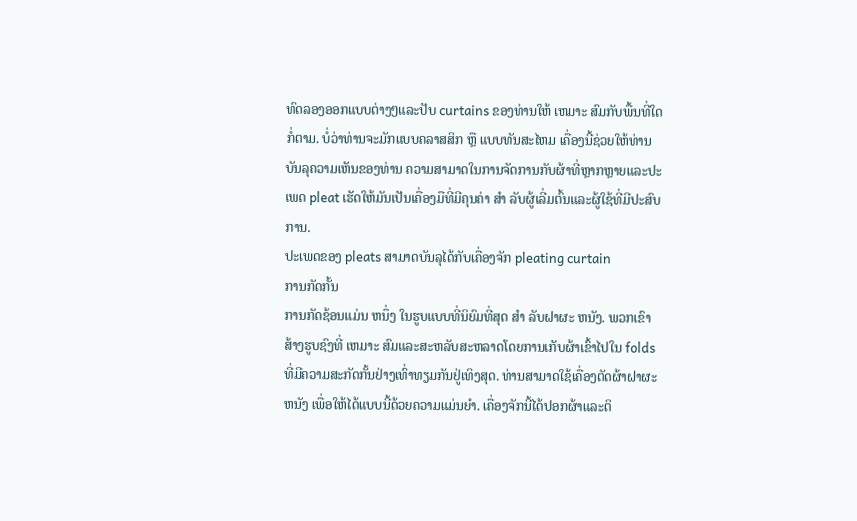ທົດລອງອອກແບບຕ່າງໆແລະປັບ curtains ຂອງທ່ານໃຫ້ ເຫມາະ ສົມກັບພື້ນທີ່ໃດກໍ່ຕາມ. ບໍ່ວ່າທ່ານຈະມັກແບບຄລາສສິກ ຫຼື ແບບທັນສະໄຫມ ເຄື່ອງນີ້ຊ່ວຍໃຫ້ທ່ານບັນລຸຄວາມເຫັນຂອງທ່ານ ຄວາມສາມາດໃນການຈັດການກັບຜ້າທີ່ຫຼາກຫຼາຍແລະປະເພດ pleat ເຮັດໃຫ້ມັນເປັນເຄື່ອງມືທີ່ມີຄຸນຄ່າ ສໍາ ລັບຜູ້ເລີ່ມຕົ້ນແລະຜູ້ໃຊ້ທີ່ມີປະສົບການ.
ປະເພດຂອງ pleats ສາມາດບັນລຸໄດ້ກັບເຄື່ອງຈັກ pleating curtain
ການກັດກັ້ນ
ການກັດຊ້ອນແມ່ນ ຫນຶ່ງ ໃນຮູບແບບທີ່ນິຍົມທີ່ສຸດ ສໍາ ລັບຝາຜະ ຫນັງ. ພວກເຂົາສ້າງຮູບຊົງທີ່ ເຫມາະ ສົມແລະສະຫລັບສະຫລາດໂດຍການເກັບຜ້າເຂົ້າໄປໃນ folds ທີ່ມີຄວາມສະກັດກັ້ນຢ່າງເທົ່າທຽມກັນຢູ່ເທິງສຸດ. ທ່ານສາມາດໃຊ້ເຄື່ອງຕັດຜ້າຝາຜະ ຫນັງ ເພື່ອໃຫ້ໄດ້ແບບນີ້ດ້ວຍຄວາມແມ່ນຍໍາ. ເຄື່ອງຈັກນີ້ໄດ້ປອກຜ້າແລະຕິ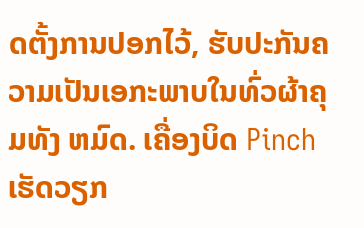ດຕັ້ງການປອກໄວ້, ຮັບປະກັນຄວາມເປັນເອກະພາບໃນທົ່ວຜ້າຄຸມທັງ ຫມົດ. ເຄື່ອງບິດ Pinch ເຮັດວຽກ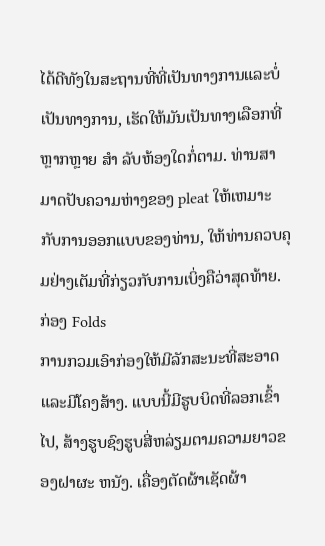ໄດ້ດີທັງໃນສະຖານທີ່ທີ່ເປັນທາງການແລະບໍ່ເປັນທາງການ, ເຮັດໃຫ້ມັນເປັນທາງເລືອກທີ່ຫຼາກຫຼາຍ ສໍາ ລັບຫ້ອງໃດກໍ່ຕາມ. ທ່ານສາມາດປັບຄວາມຫ່າງຂອງ pleat ໃຫ້ເຫມາະກັບການອອກແບບຂອງທ່ານ, ໃຫ້ທ່ານຄວບຄຸມຢ່າງເຕັມທີ່ກ່ຽວກັບການເບິ່ງຄືວ່າສຸດທ້າຍ.
ກ່ອງ Folds
ການກວມເອົາກ່ອງໃຫ້ມີລັກສະນະທີ່ສະອາດແລະມີໂຄງສ້າງ. ແບບນີ້ມີຮູບບິດທີ່ລອກເຂົ້າໄປ, ສ້າງຮູບຊົງຮູບສີ່ຫລ່ຽມຕາມຄວາມຍາວຂອງຝາຜະ ຫນັງ. ເຄື່ອງຕັດຜ້າເຊັດຜ້າ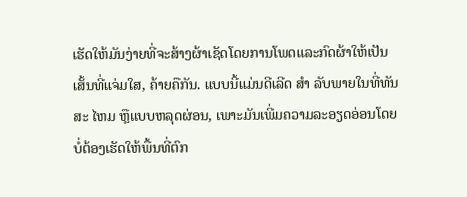ເຮັດໃຫ້ມັນງ່າຍທີ່ຈະສ້າງຜ້າເຊັດໂດຍການໂພດແລະກົດຜ້າໃຫ້ເປັນເສັ້ນທີ່ແຈ່ມໃສ, ຄ້າຍຄືກັນ. ແບບນີ້ແມ່ນດີເລີດ ສໍາ ລັບພາຍໃນທີ່ທັນສະ ໄຫມ ຫຼືແບບຫລຸດຜ່ອນ, ເພາະມັນເພີ່ມຄວາມລະອຽດອ່ອນໂດຍບໍ່ຕ້ອງເຮັດໃຫ້ພື້ນທີ່ຕົກ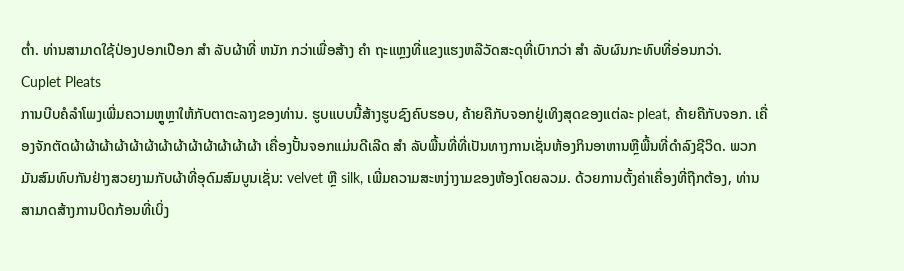ຕໍ່າ. ທ່ານສາມາດໃຊ້ປ່ອງປອກເປືອກ ສໍາ ລັບຜ້າທີ່ ຫນັກ ກວ່າເພື່ອສ້າງ ຄໍາ ຖະແຫຼງທີ່ແຂງແຮງຫລືວັດສະດຸທີ່ເບົາກວ່າ ສໍາ ລັບຜົນກະທົບທີ່ອ່ອນກວ່າ.
Cuplet Pleats
ການບີບຄໍລໍາໂພງເພີ່ມຄວາມຫຼູຫຼາໃຫ້ກັບຕາຕະລາງຂອງທ່ານ. ຮູບແບບນີ້ສ້າງຮູບຊົງຄົບຮອບ, ຄ້າຍຄືກັບຈອກຢູ່ເທິງສຸດຂອງແຕ່ລະ pleat, ຄ້າຍຄືກັບຈອກ. ເຄື່ອງຈັກຕັດຜ້າຜ້າຜ້າຜ້າຜ້າຜ້າຜ້າຜ້າຜ້າຜ້າຜ້າຜ້າຜ້າ ເຄື່ອງປັ້ນຈອກແມ່ນດີເລີດ ສໍາ ລັບພື້ນທີ່ທີ່ເປັນທາງການເຊັ່ນຫ້ອງກິນອາຫານຫຼືພື້ນທີ່ດໍາລົງຊີວິດ. ພວກມັນສົມທົບກັນຢ່າງສວຍງາມກັບຜ້າທີ່ອຸດົມສົມບູນເຊັ່ນ: velvet ຫຼື silk, ເພີ່ມຄວາມສະຫງ່າງາມຂອງຫ້ອງໂດຍລວມ. ດ້ວຍການຕັ້ງຄ່າເຄື່ອງທີ່ຖືກຕ້ອງ, ທ່ານສາມາດສ້າງການບິດກ້ອນທີ່ເບິ່ງ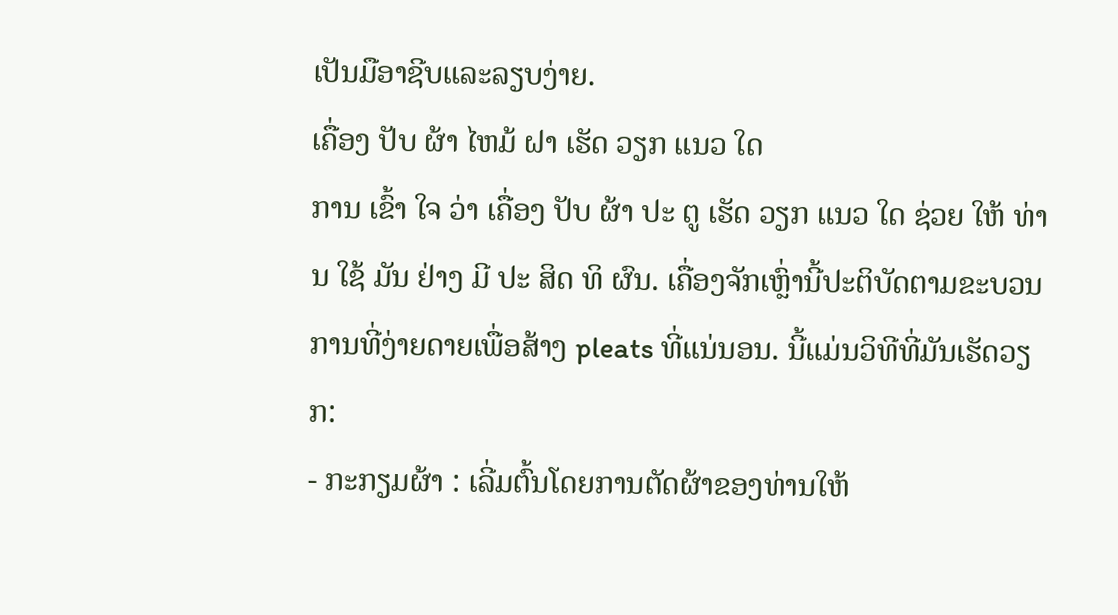ເປັນມືອາຊີບແລະລຽບງ່າຍ.
ເຄື່ອງ ປັບ ຜ້າ ໄຫມ້ ຝາ ເຮັດ ວຽກ ແນວ ໃດ
ການ ເຂົ້າ ໃຈ ວ່າ ເຄື່ອງ ປັບ ຜ້າ ປະ ຕູ ເຮັດ ວຽກ ແນວ ໃດ ຊ່ວຍ ໃຫ້ ທ່ານ ໃຊ້ ມັນ ຢ່າງ ມີ ປະ ສິດ ທິ ຜົນ. ເຄື່ອງຈັກເຫຼົ່ານີ້ປະຕິບັດຕາມຂະບວນການທີ່ງ່າຍດາຍເພື່ອສ້າງ pleats ທີ່ແນ່ນອນ. ນີ້ແມ່ນວິທີທີ່ມັນເຮັດວຽກ:
- ກະກຽມຜ້າ : ເລີ່ມຕົ້ນໂດຍການຕັດຜ້າຂອງທ່ານໃຫ້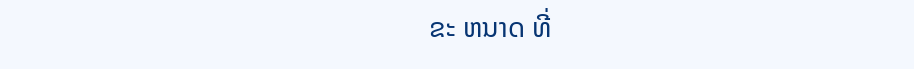ຂະ ຫນາດ ທີ່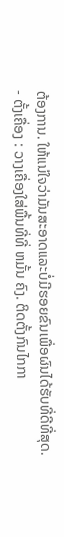ຕ້ອງການ. ໃຫ້ແນ່ໃຈວ່າມັນສະອາດແລະບໍ່ມີຮອຍຂົນເພື່ອຜົນໄດ້ຮັບທີ່ດີທີ່ສຸດ.
- ຕັ້ງເຄື່ອງ : ວາງເຄື່ອງໃສ່ພື້ນທີ່ທີ່ ຫມັ້ນ ຄົງ. ຕິດຕັ້ງກົນໄກກາ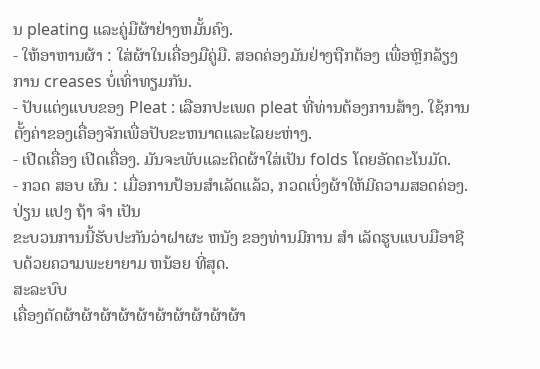ນ pleating ແລະຄູ່ມືຜ້າຢ່າງຫມັ້ນຄົງ.
- ໃຫ້ອາຫານຜ້າ : ໃສ່ຜ້າໃນເຄື່ອງມືຄູ່ມື. ສອດຄ່ອງມັນຢ່າງຖືກຕ້ອງ ເພື່ອຫຼີກລ້ຽງການ creases ບໍ່ເທົ່າທຽມກັນ.
- ປັບແຕ່ງແບບຂອງ Pleat : ເລືອກປະເພດ pleat ທີ່ທ່ານຕ້ອງການສ້າງ. ໃຊ້ການຕັ້ງຄ່າຂອງເຄື່ອງຈັກເພື່ອປັບຂະຫນາດແລະໄລຍະຫ່າງ.
- ເປີດເຄື່ອງ ເປີດເຄື່ອງ. ມັນຈະພັບແລະຕິດຜ້າໃສ່ເປັນ folds ໂດຍອັດຕະໂນມັດ.
- ກວດ ສອບ ຜົນ : ເມື່ອການປ້ອນສໍາເລັດແລ້ວ, ກວດເບິ່ງຜ້າໃຫ້ມີຄວາມສອດຄ່ອງ. ປ່ຽນ ແປງ ຖ້າ ຈໍາ ເປັນ
ຂະບວນການນີ້ຮັບປະກັນວ່າຝາຜະ ຫນັງ ຂອງທ່ານມີການ ສໍາ ເລັດຮູບແບບມືອາຊີບດ້ວຍຄວາມພະຍາຍາມ ຫນ້ອຍ ທີ່ສຸດ.
ສະລະບົບ
ເຄື່ອງຕັດຜ້າຜ້າຜ້າຜ້າຜ້າຜ້າຜ້າຜ້າຜ້າຜ້າ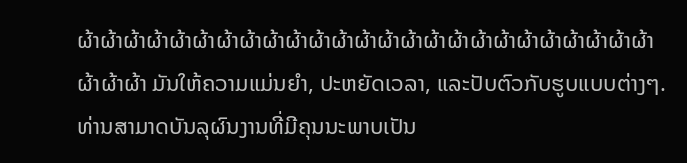ຜ້າຜ້າຜ້າຜ້າຜ້າຜ້າຜ້າຜ້າຜ້າຜ້າຜ້າຜ້າຜ້າຜ້າຜ້າຜ້າຜ້າຜ້າຜ້າຜ້າຜ້າຜ້າຜ້າຜ້າຜ້າຜ້າຜ້າຜ້າ ມັນໃຫ້ຄວາມແມ່ນຍໍາ, ປະຫຍັດເວລາ, ແລະປັບຕົວກັບຮູບແບບຕ່າງໆ. ທ່ານສາມາດບັນລຸຜົນງານທີ່ມີຄຸນນະພາບເປັນ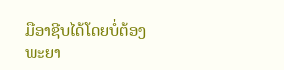ມືອາຊີບໄດ້ໂດຍບໍ່ຕ້ອງພະຍາ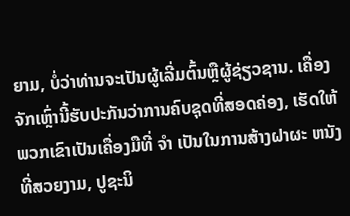ຍາມ, ບໍ່ວ່າທ່ານຈະເປັນຜູ້ເລີ່ມຕົ້ນຫຼືຜູ້ຊ່ຽວຊານ. ເຄື່ອງຈັກເຫຼົ່ານີ້ຮັບປະກັນວ່າການຄົບຊຸດທີ່ສອດຄ່ອງ, ເຮັດໃຫ້ພວກເຂົາເປັນເຄື່ອງມືທີ່ ຈໍາ ເປັນໃນການສ້າງຝາຜະ ຫນັງ ທີ່ສວຍງາມ, ປູຊະນິ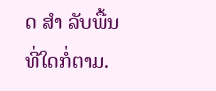ດ ສໍາ ລັບພື້ນທີ່ໃດກໍ່ຕາມ.